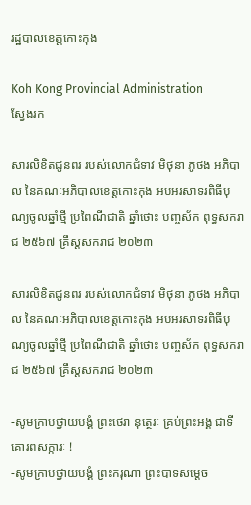រដ្ឋបាលខេត្តកោះកុង

Koh Kong Provincial Administration
ស្វែងរក

សារលិខិតជូនពរ របស់លោកជំទាវ មិថុនា ភូថង អភិបាល នៃគណៈអភិបាលខេត្តកោះកុង អបអរសាទរពិធីបុណ្យចូលឆ្នាំថ្មី ប្រពៃណីជាតិ ឆ្នាំថោះ បញ្ចស័ក ពុទ្ធសករាជ ២៥៦៧ គ្រឹស្តសករាជ ២០២៣

សារលិខិតជូនពរ របស់លោកជំទាវ មិថុនា ភូថង អភិបាល នៃគណៈអភិបាលខេត្តកោះកុង អបអរសាទរពិធីបុណ្យចូលឆ្នាំថ្មី ប្រពៃណីជាតិ ឆ្នាំថោះ បញ្ចស័ក ពុទ្ធសករាជ ២៥៦៧ គ្រឹស្តសករាជ ២០២៣

-សូមក្រាបថ្វាយបង្គំ ព្រះថេរា នុត្ថេរៈ គ្រប់ព្រះអង្គ ជាទីគោរពសក្ការៈ !
-សូមក្រាបថ្វាយបង្គំ ព្រះករុណា ព្រះបាទសម្តេច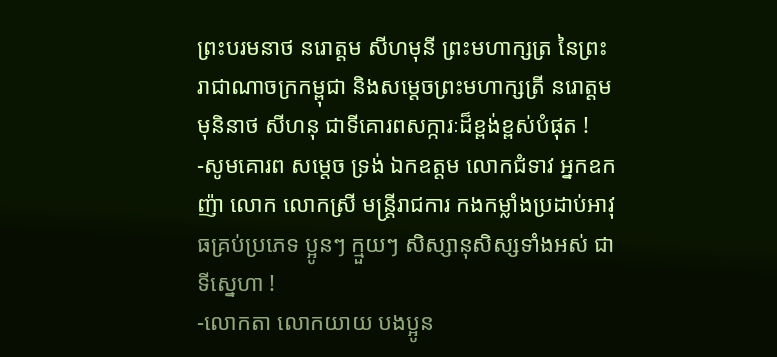ព្រះបរមនាថ នរោត្តម សីហមុនី ព្រះមហាក្សត្រ នៃព្រះរាជាណាចក្រកម្ពុជា និងសម្តេចព្រះមហាក្សត្រី នរោត្តម មុនិនាថ សីហនុ ជាទីគោរពសក្ការៈដ៏ខ្ពង់ខ្ពស់បំផុត !
-សូមគោរព សម្តេច ទ្រង់ ឯកឧត្តម លោកជំទាវ អ្នកឧកញ៉ា លោក លោកស្រី មន្ត្រីរាជការ កងកម្លាំងប្រដាប់អាវុធគ្រប់ប្រភេទ ប្អូនៗ ក្មួយៗ សិស្សានុសិស្សទាំងអស់ ជាទីស្នេហា !
-លោកតា លោកយាយ បងប្អូន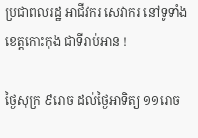ប្រជាពលរដ្ឋ អាជីវករ សេវាករ នៅទូទាំងខេត្តកោះកុង ជាទីរាប់អាន !

ថ្ងៃសុក្រ ៩រោច ដល់ថ្ងៃអាទិត្យ ១១រោច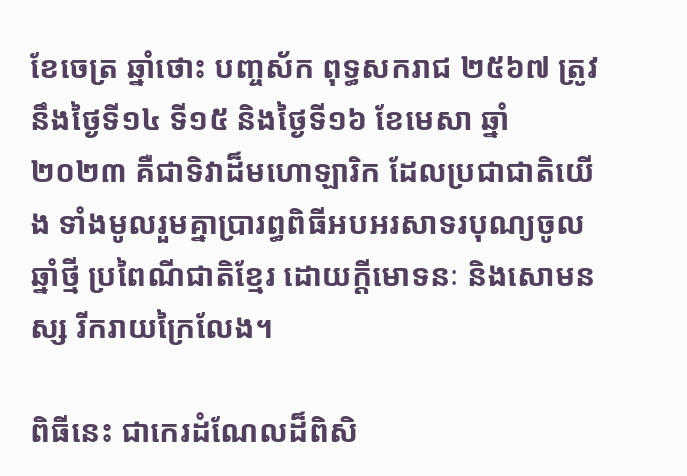ខែចេត្រ ឆ្នាំថោះ បញ្ចស័ក ពុទ្ធសករាជ ២៥៦៧ ត្រូវ នឹងថ្ងៃទី១៤ ទី១៥ និងថ្ងៃទី១៦ ខែមេសា ឆ្នាំ២០២៣ គឺជាទិវាដ៏មហោឡារិក ដែលប្រជាជាតិយើង ទាំងមូលរួមគ្នាប្រារព្ធពិធីអបអរសាទរបុណ្យចូលឆ្នាំថ្មី ប្រពៃណីជាតិខ្មែរ ដោយក្តីមោទនៈ និងសោមនស្ស រីករាយក្រៃលែង។

ពិធីនេះ ជាកេរដំណែលដ៏ពិសិ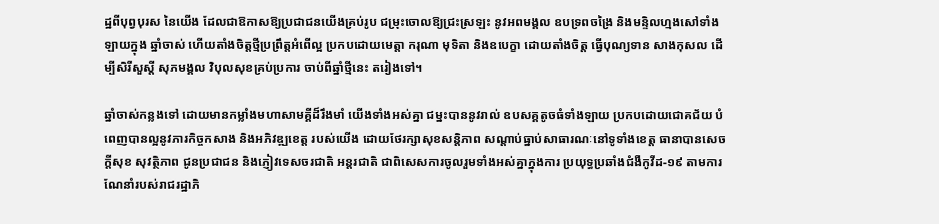ដ្ឋពីបុព្វបុរស នៃយើង ដែលជាឱកាសឱ្យប្រជាជនយើងគ្រប់រូប ជម្រុះចោលឱ្យជ្រះស្រឡះ នូវអពមង្គល ឧបទ្រពចង្រៃ និងមន្ទិលហ្មងសៅទាំងឡាយក្នុង ឆ្នាំចាស់ ហើយតាំងចិត្តថ្មីប្រព្រឹត្តអំពើល្អ ប្រកបដោយមេត្តា ករុណា មុទិតា និងឧបេក្ខា ដោយតាំងចិត្ត ធ្វើបុណ្យទាន សាងកុសល ដើម្បីសិរីសួស្តី សុភមង្គល វិបុលសុខគ្រប់ប្រការ ចាប់ពីឆ្នាំថ្មីនេះ តរៀងទៅ។

ឆ្នាំចាស់កន្លងទៅ ដោយមានកម្លាំងមហាសាមគ្គីដ៏រឹងមាំ យើងទាំងអស់គ្នា ជម្នះបាននូវរាល់ ឧបសគ្គតូចធំទាំងឡាយ ប្រកបដោយជោគជ័យ បំពេញបានល្អនូវភារកិច្ចកសាង និងអភិវឌ្ឍខេត្ត របស់យើង ដោយថែរក្សាសុខសន្តិភាព សណ្ដាប់ធ្នាប់សាធារណៈនៅទូទាំងខេត្ត ធានាបានសេចក្តីសុខ សុវត្ថិភាព ជូនប្រជាជន និងភ្ញៀវទេសចរជាតិ អន្តរជាតិ ជាពិសេសការចូលរួមទាំងអស់គ្នាក្នុងការ ប្រយុទ្ធប្រឆាំងជំងឺកូវីដ-១៩ តាមការណែនាំរបស់រាជរដ្ឋាភិ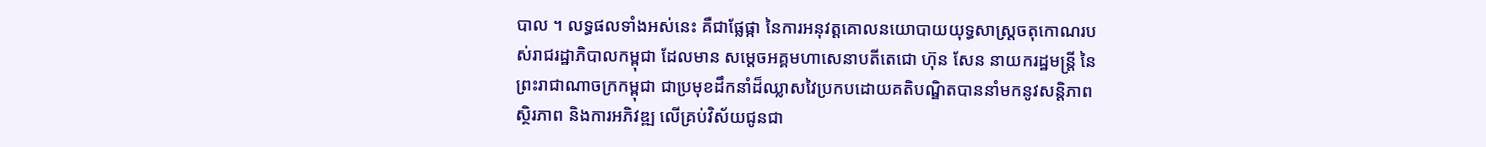បាល ។ លទ្ធផលទាំងអស់នេះ គឺជាផ្លែផ្កា នៃការអនុវត្តគោលនយោបាយយុទ្ធសាស្ត្រចតុកោណរបស់រាជរដ្ឋាភិបាលកម្ពុជា ដែលមាន សម្តេចអគ្គមហាសេនាបតីតេជោ ហ៊ុន សែន នាយករដ្ឋមន្ត្រី នៃព្រះរាជាណាចក្រកម្ពុជា ជាប្រមុខដឹកនាំដ៏ឈ្លាសវៃប្រកបដោយគតិបណ្ឌិតបាននាំមកនូវសន្តិភាព ស្ថិរភាព និងការអភិវឌ្ឍ លើគ្រប់វិស័យជូនជា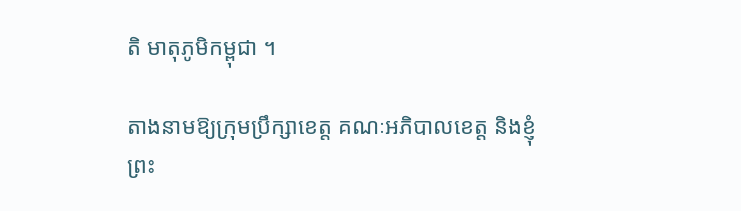តិ មាតុភូមិកម្ពុជា ។

តាងនាមឱ្យក្រុមប្រឹក្សាខេត្ត គណៈអភិបាលខេត្ត និងខ្ញុំព្រះ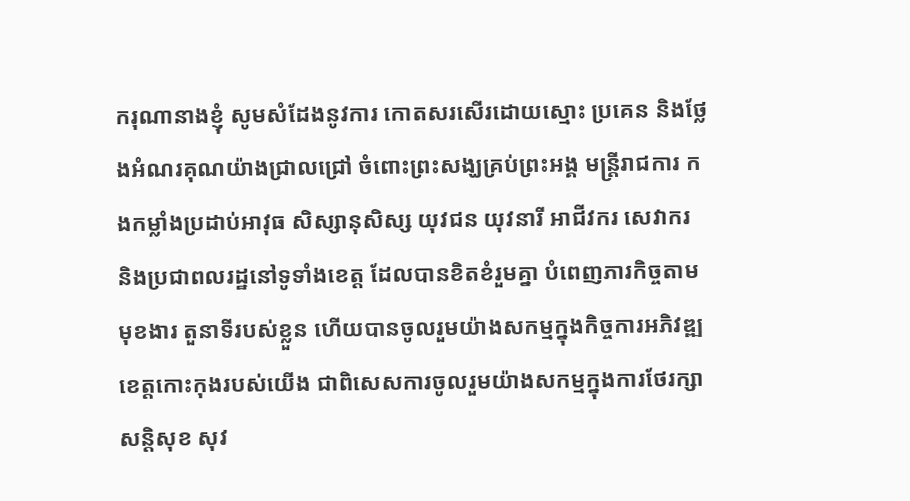ករុណានាងខ្ញុំ សូមសំដែងនូវការ កោតសរសើរដោយស្មោះ ប្រគេន និងថ្លែងអំណរគុណយ៉ាងជ្រាលជ្រៅ ចំពោះព្រះសង្ឃគ្រប់ព្រះអង្គ មន្ត្រីរាជការ កងកម្លាំងប្រដាប់អាវុធ សិស្សានុសិស្ស យុវជន យុវនារី អាជីវករ សេវាករ និងប្រជាពលរដ្ឋនៅទូទាំងខេត្ត ដែលបានខិតខំរួមគ្នា បំពេញភារកិច្ចតាមមុខងារ តួនាទីរបស់ខ្លួន ហើយបានចូលរួមយ៉ាងសកម្មក្នុងកិច្ចការអភិវឌ្ឍខេត្តកោះកុងរបស់យើង ជាពិសេសការចូលរួមយ៉ាងសកម្មក្នុងការថែរក្សាសន្តិសុខ សុវ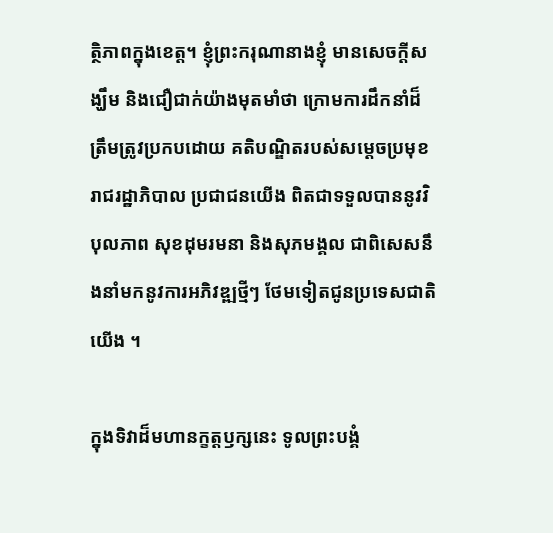ត្ថិភាពក្នុងខេត្ត។ ខ្ញុំព្រះករុណានាងខ្ញុំ មានសេចក្តីសង្ឃឹម និងជឿជាក់យ៉ាងមុតមាំថា ក្រោមការដឹកនាំដ៏ត្រឹមត្រូវប្រកបដោយ គតិបណ្ឌិតរបស់សម្ដេចប្រមុខរាជរដ្ឋាភិបាល ប្រជាជនយើង ពិតជាទទួលបាននូវវិបុលភាព សុខដុមរមនា និងសុភមង្គល ជាពិសេសនឹងនាំមកនូវការអភិវឌ្ឍថ្មីៗ ថែមទៀតជូនប្រទេសជាតិយើង ។

ក្នុងទិវាដ៏មហានក្ខត្តឫក្សនេះ ទូលព្រះបង្គំ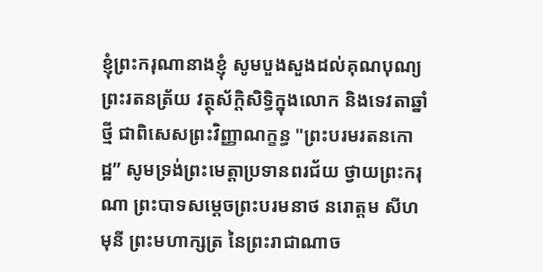ខ្ញុំព្រះករុណានាងខ្ញុំ សូមបួងសួងដល់គុណបុណ្យ ព្រះរតនត្រ័យ វត្ថុស័ក្តិសិទ្ធិក្នុងលោក និងទេវតាឆ្នាំថ្មី ជាពិសេសព្រះវិញ្ញាណក្ខន្ធ "ព្រះបរមរតនកោដ្ឋ” សូមទ្រង់ព្រះមេត្តាប្រទានពរជ័យ ថ្វាយព្រះករុណា ព្រះបាទសម្តេចព្រះបរមនាថ នរោត្តម សីហមុនី ព្រះមហាក្សត្រ នៃព្រះរាជាណាច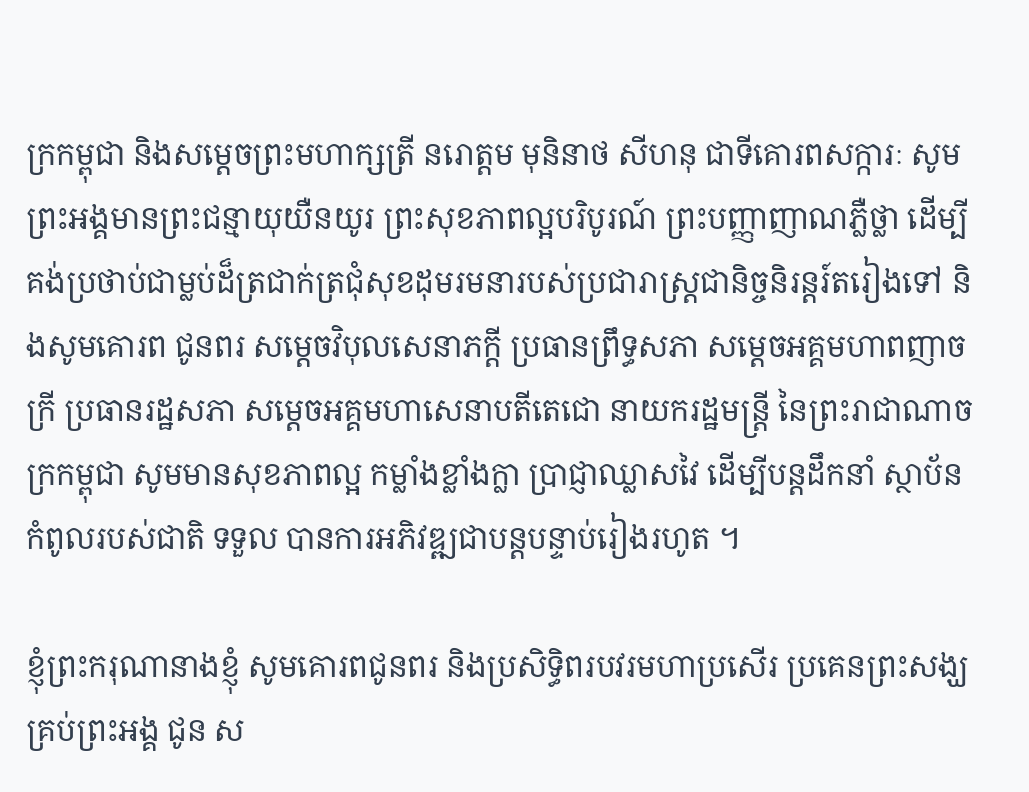ក្រកម្ពុជា និងសម្ដេចព្រះមហាក្សត្រី នរោត្តម មុនិនាថ សីហនុ ជាទីគោរពសក្ការៈ សូមព្រះអង្គមានព្រះជន្មាយុយឺនយូរ ព្រះសុខភាពល្អបរិបូរណ៍ ព្រះបញ្ញាញាណភ្លឺថ្លា ដើម្បីគង់ប្រថាប់ជាម្លប់ដ៏ត្រជាក់ត្រជុំសុខដុមរមនារបស់ប្រជារាស្ត្រជានិច្ចនិរន្តរ៍តរៀងទៅ និងសូមគោរព ជូនពរ សម្ដេចវិបុលសេនាភក្តី ប្រធានព្រឹទ្ធសភា សម្ដេចអគ្គមហាពញាចក្រី ប្រធានរដ្ឋសភា សម្តេចអគ្គមហាសេនាបតីតេជោ នាយករដ្ឋមន្ត្រី នៃព្រះរាជាណាចក្រកម្ពុជា សូមមានសុខភាពល្អ កម្លាំងខ្លាំងក្លា ប្រាជ្ញាឈ្លាសវៃ ដើម្បីបន្តដឹកនាំ ស្ថាប័នកំពូលរបស់ជាតិ ទទួល បានការអភិវឌ្ឍជាបន្តបន្ទាប់រៀងរហូត ។

ខ្ញុំព្រះករុណានាងខ្ញុំ សូមគោរពជូនពរ និងប្រសិទ្ធិពរបវរមហាប្រសើរ ប្រគេនព្រះសង្ឃគ្រប់ព្រះអង្គ ជូន ស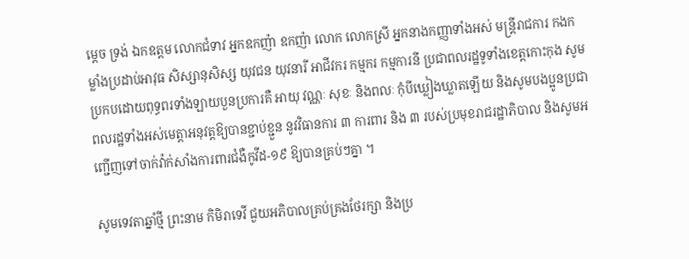ម្តេច ទ្រង់ ឯកឧត្តម លោកជំទាវ អ្នកឧកញ៉ា ឧកញ៉ា លោក លោកស្រី អ្នកនាងកញ្ញាទាំងអស់ មន្ត្រីរាជការ កងកម្លាំងប្រដាប់អាវុធ សិស្សានុសិស្ស យុវជន យុវនារី អាជីវករ កម្មករ កម្មការនី ប្រជាពលរដ្ឋទូទាំងខេត្តកោះកុង សូមប្រកបដោយពុទ្ធពរទាំងឡាយបួនប្រការគឺ អាយុ វណ្ណៈ សុខៈ និងពលៈ កុំបីឃ្លៀងឃ្លាតឡើយ និងសូមបងប្អូនប្រជាពលរដ្ឋទាំងអស់មេត្តាអនុវត្តឱ្យបានខ្ជាប់ខ្ជួន នូវវិធានការ ៣ ការពារ និង ៣ របស់ប្រមុខរាជរដ្ឋាភិបាល និងសូមអញ្ជើញទៅចាក់វ៉ាក់សាំងការពារជំងឺកូវីដ-១៩ ឱ្យបានគ្រប់ៗគ្នា ។

សូមទេវតាឆ្នាំថ្មី ព្រះនាម កិមិរាទេវី ជួយអភិបាលគ្រប់គ្រងថែរក្សា និងប្រ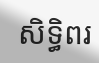សិទ្ធិពរ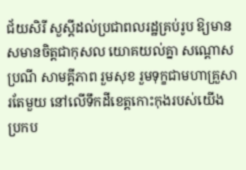ជ័យសិរី សួស្តីដល់ប្រជាពលរដ្ឋគ្រប់រូប ឱ្យមានសមានចិត្តជាកុសល យោគយល់គ្នា សណ្ដោសប្រណី សាមគ្គីភាព រួមសុខ រួមទុក្ខជាមហាគ្រួសារតែមួយ នៅលើទឹកដីខេត្តកោះកុងរបស់យើង ប្រកប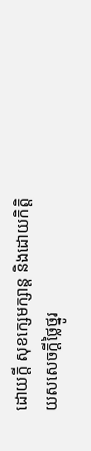ដោយក្តី សុខក្សេមក្សាន្ត និងដោយកិត្តិយសសេចក្ដីថ្លៃថ្នូរ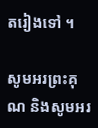តរៀងទៅ ។

សូមអរព្រះគុណ និងសូមអរ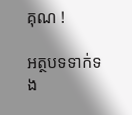គុណ !

អត្ថបទទាក់ទង